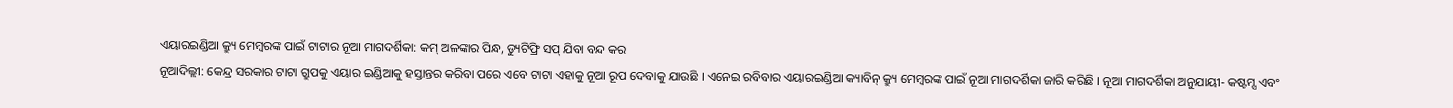ଏୟାରଇଣ୍ଡିଆ କ୍ର୍ୟୁ ମେମ୍ବରଙ୍କ ପାଇଁ ଟାଟାର ନୂଆ ମାଗଦର୍ଶିକା: କମ୍ ଅଳଙ୍କାର ପିନ୍ଧ, ଡ୍ୟୁଟିଫ୍ରି ସପ୍ ଯିବା ବନ୍ଦ କର
ନୂଆଦିଲ୍ଲୀ: କେନ୍ଦ୍ର ସରକାର ଟାଟା ଗ୍ରୁପକୁ ଏୟାର ଇଣ୍ଡିଆକୁ ହସ୍ତାନ୍ତର କରିବା ପରେ ଏବେ ଟାଟା ଏହାକୁ ନୂଆ ରୂପ ଦେବାକୁ ଯାଉଛି । ଏନେଇ ରବିବାର ଏୟାରଇଣ୍ଡିଆ କ୍ୟାବିନ୍ କ୍ର୍ୟୁ ମେମ୍ବରଙ୍କ ପାଇଁ ନୂଆ ମାଗଦର୍ଶିକା ଜାରି କରିଛି । ନୂଆ ମାଗଦର୍ଶିକା ଅନୁଯାୟୀ- କଷ୍ଟମ୍ସ ଏବଂ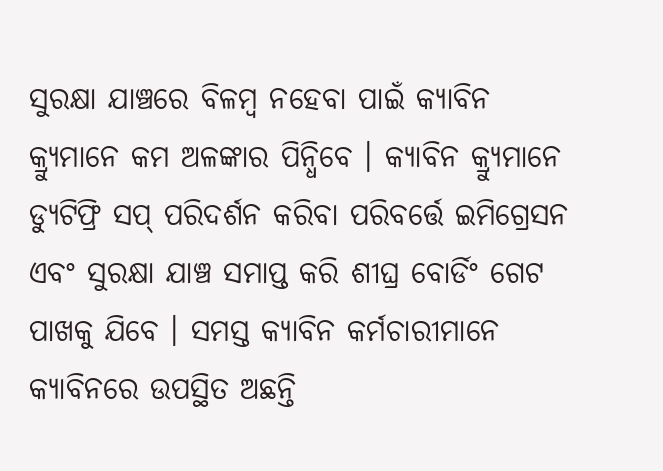ସୁରକ୍ଷା ଯାଞ୍ଚରେ ବିଳମ୍ବ ନହେବା ପାଇଁ କ୍ୟାବିନ କ୍ର୍ୟୁମାନେ କମ ଅଳଙ୍କାର ପିନ୍ଧିବେ । କ୍ୟାବିନ କ୍ର୍ୟୁମାନେ ଡ୍ୟୁଟିଫ୍ରି ସପ୍ ପରିଦର୍ଶନ କରିବା ପରିବର୍ତ୍ତେ ଇମିଗ୍ରେସନ ଏବଂ ସୁରକ୍ଷା ଯାଞ୍ଚ ସମାପ୍ତ କରି ଶୀଘ୍ର ବୋର୍ଡିଂ ଗେଟ ପାଖକୁ ଯିବେ । ସମସ୍ତ କ୍ୟାବିନ କର୍ମଚାରୀମାନେ କ୍ୟାବିନରେ ଉପସ୍ଥିତ ଅଛନ୍ତି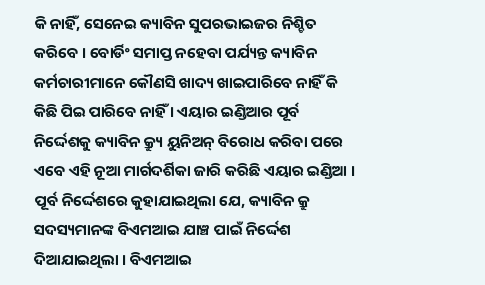କି ନାହିଁ, ସେନେଇ କ୍ୟାବିନ ସୁପରଭାଇଜର ନିଶ୍ଚିତ କରିବେ । ବୋର୍ଡିଂ ସମାପ୍ତ ନହେବା ପର୍ଯ୍ୟନ୍ତ କ୍ୟାବିନ କର୍ମଚାରୀମାନେ କୌଣସି ଖାଦ୍ୟ ଖାଇପାରିବେ ନାହିଁ କି କିଛି ପିଇ ପାରିବେ ନାହିଁ । ଏୟାର ଇଣ୍ଡିଆର ପୂର୍ବ ନିର୍ଦ୍ଦେଶକୁ କ୍ୟାବିନ କ୍ର୍ୟୁ ୟୁନିଅନ୍ ବିରୋଧ କରିବା ପରେ ଏବେ ଏହି ନୂଆ ମାର୍ଗଦର୍ଶିକା ଜାରି କରିଛି ଏୟାର ଇଣ୍ଡିଆ ।
ପୂର୍ବ ନିର୍ଦ୍ଦେଶରେ କୁହାଯାଇଥିଲା ଯେ, କ୍ୟାବିନ କ୍ରୁ ସଦସ୍ୟମାନଙ୍କ ବିଏମଆଇ ଯାଞ୍ଚ ପାଇଁ ନିର୍ଦ୍ଦେଶ ଦିଆଯାଇଥିଲା । ବିଏମଆଇ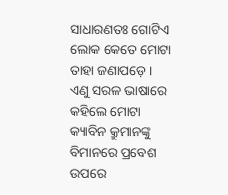ସାଧାରଣତଃ ଗୋଟିଏ ଲୋକ କେତେ ମୋଟା ତାହା ଜଣାପଡ଼େ । ଏଣୁ ସରଳ ଭାଷାରେ କହିଲେ ମୋଟା କ୍ୟାବିନ କ୍ରୁମାନଙ୍କୁ ବିମାନରେ ପ୍ରବେଶ ଉପରେ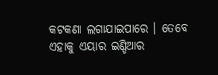କଟକଣା ଲଗାଯାଇପାରେ । ତେବେ ଏହାକୁ ଏୟାର ଇଣ୍ଡିଆର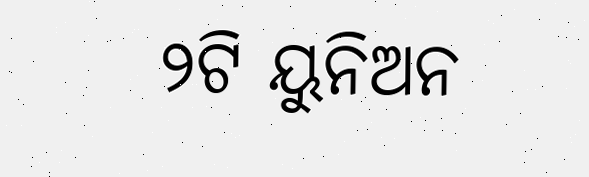୨ଟି ୟୁନିଅନ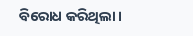ବିରୋଧ କରିଥିଲା ।